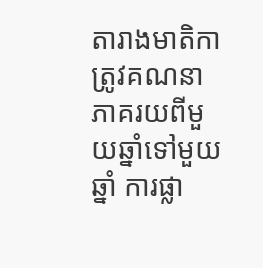តារាងមាតិកា
ត្រូវគណនា ភាគរយពីមួយឆ្នាំទៅមួយឆ្នាំ ការផ្លា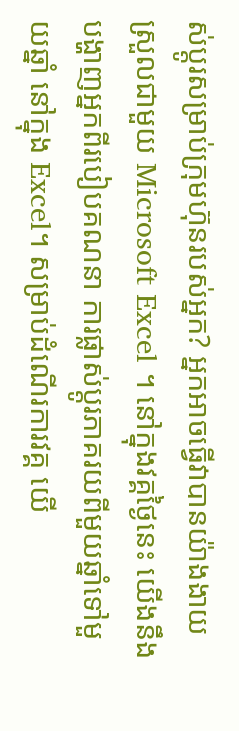ស់ប្តូរសម្រាប់ក្រុមហ៊ុនរបស់អ្នក? អ្នកអាចធ្វើវាបានយ៉ាងងាយស្រួលជាមួយ Microsoft Excel ។ នៅក្នុងវគ្គថ្ងៃនេះ យើងនឹងបង្ហាញអ្នកពីរបៀបគណនា ការផ្លាស់ប្តូរភាគរយពីមួយឆ្នាំទៅមួយឆ្នាំ នៅក្នុង Excel។ សម្រាប់ដំណើរការវគ្គ យើ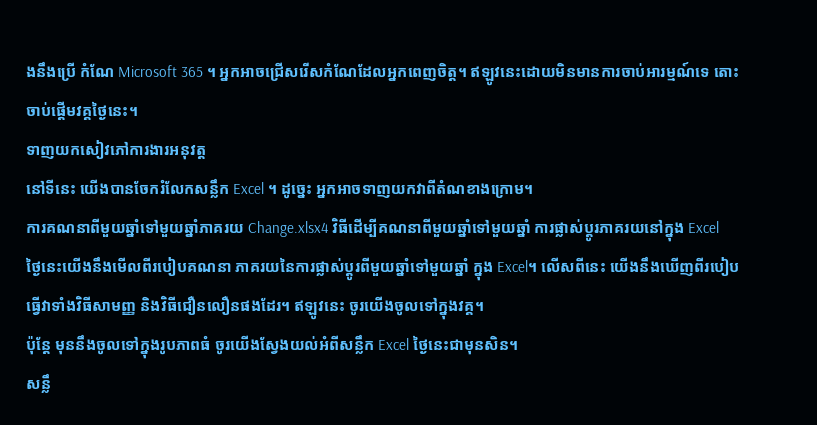ងនឹងប្រើ កំណែ Microsoft 365 ។ អ្នកអាចជ្រើសរើសកំណែដែលអ្នកពេញចិត្ត។ ឥឡូវនេះដោយមិនមានការចាប់អារម្មណ៍ទេ តោះចាប់ផ្តើមវគ្គថ្ងៃនេះ។
ទាញយកសៀវភៅការងារអនុវត្ត
នៅទីនេះ យើងបានចែករំលែកសន្លឹក Excel ។ ដូច្នេះ អ្នកអាចទាញយកវាពីតំណខាងក្រោម។
ការគណនាពីមួយឆ្នាំទៅមួយឆ្នាំភាគរយ Change.xlsx4 វិធីដើម្បីគណនាពីមួយឆ្នាំទៅមួយឆ្នាំ ការផ្លាស់ប្តូរភាគរយនៅក្នុង Excel
ថ្ងៃនេះយើងនឹងមើលពីរបៀបគណនា ភាគរយនៃការផ្លាស់ប្តូរពីមួយឆ្នាំទៅមួយឆ្នាំ ក្នុង Excel។ លើសពីនេះ យើងនឹងឃើញពីរបៀបធ្វើវាទាំងវិធីសាមញ្ញ និងវិធីជឿនលឿនផងដែរ។ ឥឡូវនេះ ចូរយើងចូលទៅក្នុងវគ្គ។
ប៉ុន្តែ មុននឹងចូលទៅក្នុងរូបភាពធំ ចូរយើងស្វែងយល់អំពីសន្លឹក Excel ថ្ងៃនេះជាមុនសិន។
សន្លឹ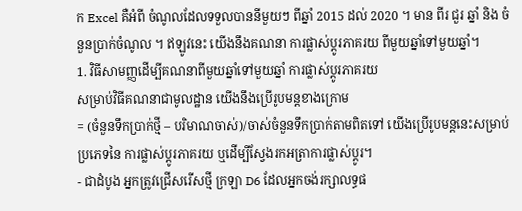ក Excel គឺអំពី ចំណូលដែលទទួលបាននីមួយៗ ពីឆ្នាំ 2015 ដល់ 2020 ។ មាន ពីរ ជួរ ឆ្នាំ និង ចំនួនប្រាក់ចំណូល ។ ឥឡូវនេះ យើងនឹងគណនា ការផ្លាស់ប្តូរភាគរយ ពីមួយឆ្នាំទៅមួយឆ្នាំ។
1. វិធីសាមញ្ញដើម្បីគណនាពីមួយឆ្នាំទៅមួយឆ្នាំ ការផ្លាស់ប្តូរភាគរយ
សម្រាប់វិធីគណនាជាមូលដ្ឋាន យើងនឹងប្រើរូបមន្តខាងក្រោម
= (ចំនួនទឹកប្រាក់ថ្មី – បរិមាណចាស់)/ចាស់ចំនួនទឹកប្រាក់តាមពិតទៅ យើងប្រើរូបមន្តនេះសម្រាប់ប្រភេទនៃ ការផ្លាស់ប្តូរភាគរយ ឬដើម្បីស្វែងរកអត្រាការផ្លាស់ប្តូរ។
- ជាដំបូង អ្នកត្រូវជ្រើសរើសថ្មី ក្រឡា D6 ដែលអ្នកចង់រក្សាលទ្ធផ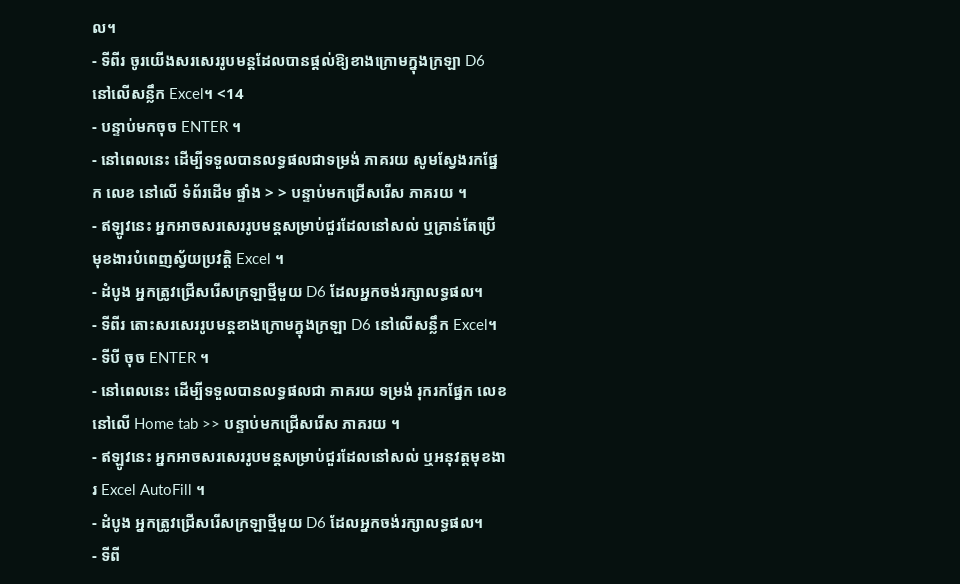ល។
- ទីពីរ ចូរយើងសរសេររូបមន្តដែលបានផ្តល់ឱ្យខាងក្រោមក្នុងក្រឡា D6 នៅលើសន្លឹក Excel។ <14
- បន្ទាប់មកចុច ENTER ។
- នៅពេលនេះ ដើម្បីទទួលបានលទ្ធផលជាទម្រង់ ភាគរយ សូមស្វែងរកផ្នែក លេខ នៅលើ ទំព័រដើម ផ្ទាំង > > បន្ទាប់មកជ្រើសរើស ភាគរយ ។
- ឥឡូវនេះ អ្នកអាចសរសេររូបមន្តសម្រាប់ជួរដែលនៅសល់ ឬគ្រាន់តែប្រើ មុខងារបំពេញស្វ័យប្រវត្តិ Excel ។
- ដំបូង អ្នកត្រូវជ្រើសរើសក្រឡាថ្មីមួយ D6 ដែលអ្នកចង់រក្សាលទ្ធផល។
- ទីពីរ តោះសរសេររូបមន្តខាងក្រោមក្នុងក្រឡា D6 នៅលើសន្លឹក Excel។
- ទីបី ចុច ENTER ។
- នៅពេលនេះ ដើម្បីទទួលបានលទ្ធផលជា ភាគរយ ទម្រង់ រុករកផ្នែក លេខ នៅលើ Home tab >> បន្ទាប់មកជ្រើសរើស ភាគរយ ។
- ឥឡូវនេះ អ្នកអាចសរសេររូបមន្តសម្រាប់ជួរដែលនៅសល់ ឬអនុវត្តមុខងារ Excel AutoFill ។
- ដំបូង អ្នកត្រូវជ្រើសរើសក្រឡាថ្មីមួយ D6 ដែលអ្នកចង់រក្សាលទ្ធផល។
- ទីពី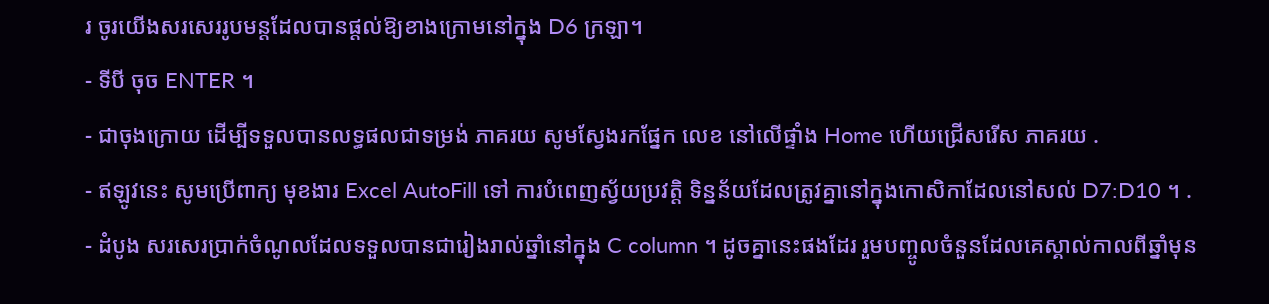រ ចូរយើងសរសេររូបមន្តដែលបានផ្តល់ឱ្យខាងក្រោមនៅក្នុង D6 ក្រឡា។
- ទីបី ចុច ENTER ។
- ជាចុងក្រោយ ដើម្បីទទួលបានលទ្ធផលជាទម្រង់ ភាគរយ សូមស្វែងរកផ្នែក លេខ នៅលើផ្ទាំង Home ហើយជ្រើសរើស ភាគរយ .
- ឥឡូវនេះ សូមប្រើពាក្យ មុខងារ Excel AutoFill ទៅ ការបំពេញស្វ័យប្រវត្តិ ទិន្នន័យដែលត្រូវគ្នានៅក្នុងកោសិកាដែលនៅសល់ D7:D10 ។ .
- ដំបូង សរសេរប្រាក់ចំណូលដែលទទួលបានជារៀងរាល់ឆ្នាំនៅក្នុង C column ។ ដូចគ្នានេះផងដែរ រួមបញ្ចូលចំនួនដែលគេស្គាល់កាលពីឆ្នាំមុន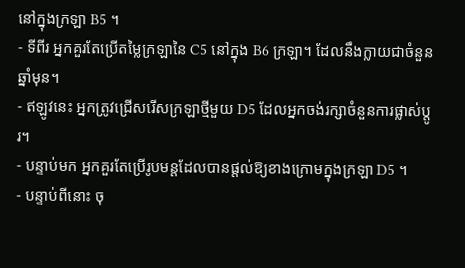នៅក្នុងក្រឡា B5 ។
- ទីពីរ អ្នកគួរតែប្រើតម្លៃក្រឡានៃ C5 នៅក្នុង B6 ក្រឡា។ ដែលនឹងក្លាយជាចំនួនឆ្នាំមុន។
- ឥឡូវនេះ អ្នកត្រូវជ្រើសរើសក្រឡាថ្មីមួយ D5 ដែលអ្នកចង់រក្សាចំនួនការផ្លាស់ប្តូរ។
- បន្ទាប់មក អ្នកគួរតែប្រើរូបមន្តដែលបានផ្តល់ឱ្យខាងក្រោមក្នុងក្រឡា D5 ។
- បន្ទាប់ពីនោះ ចុ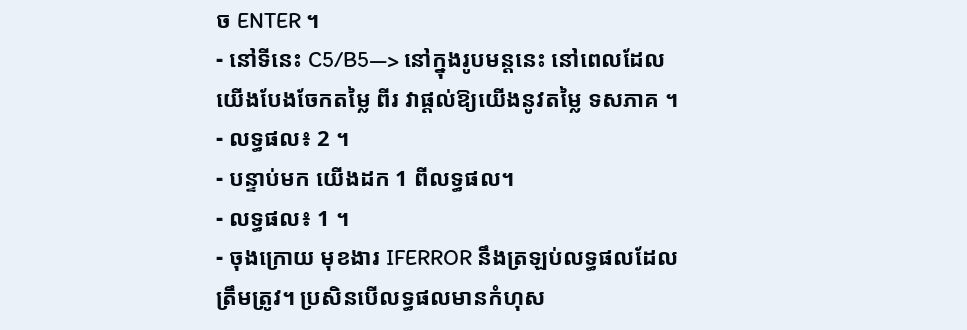ច ENTER ។
- នៅទីនេះ C5/B5—> នៅក្នុងរូបមន្តនេះ នៅពេលដែលយើងបែងចែកតម្លៃ ពីរ វាផ្តល់ឱ្យយើងនូវតម្លៃ ទសភាគ ។
- លទ្ធផល៖ 2 ។
- បន្ទាប់មក យើងដក 1 ពីលទ្ធផល។
- លទ្ធផល៖ 1 ។
- ចុងក្រោយ មុខងារ IFERROR នឹងត្រឡប់លទ្ធផលដែលត្រឹមត្រូវ។ ប្រសិនបើលទ្ធផលមានកំហុស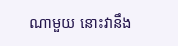ណាមួយ នោះវានឹង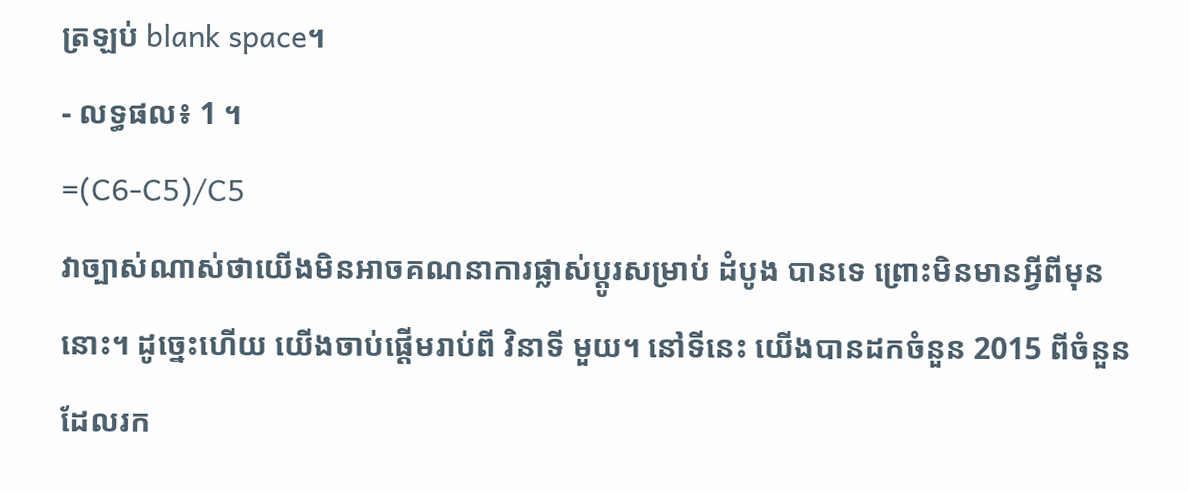ត្រឡប់ blank space។
- លទ្ធផល៖ 1 ។
=(C6-C5)/C5
វាច្បាស់ណាស់ថាយើងមិនអាចគណនាការផ្លាស់ប្តូរសម្រាប់ ដំបូង បានទេ ព្រោះមិនមានអ្វីពីមុន នោះ។ ដូច្នេះហើយ យើងចាប់ផ្តើមរាប់ពី វិនាទី មួយ។ នៅទីនេះ យើងបានដកចំនួន 2015 ពីចំនួនដែលរក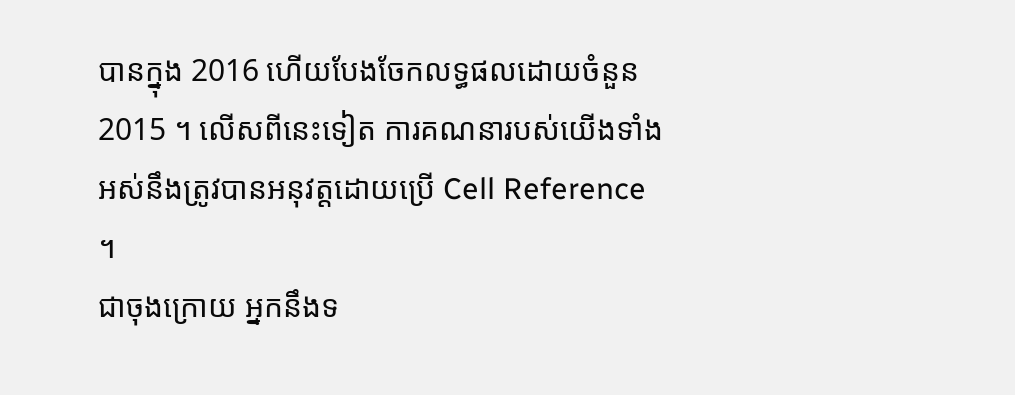បានក្នុង 2016 ហើយបែងចែកលទ្ធផលដោយចំនួន 2015 ។ លើសពីនេះទៀត ការគណនារបស់យើងទាំងអស់នឹងត្រូវបានអនុវត្តដោយប្រើ Cell Reference ។
ជាចុងក្រោយ អ្នកនឹងទ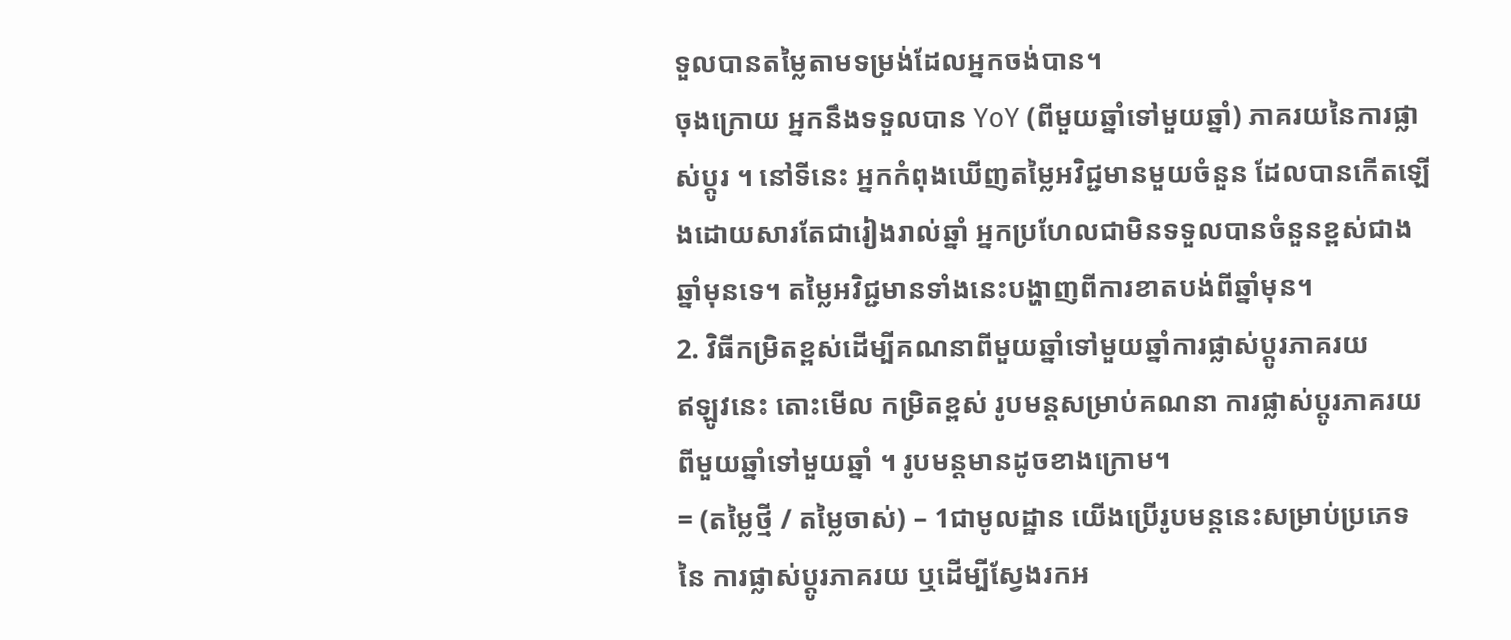ទួលបានតម្លៃតាមទម្រង់ដែលអ្នកចង់បាន។
ចុងក្រោយ អ្នកនឹងទទួលបាន YoY (ពីមួយឆ្នាំទៅមួយឆ្នាំ) ភាគរយនៃការផ្លាស់ប្តូរ ។ នៅទីនេះ អ្នកកំពុងឃើញតម្លៃអវិជ្ជមានមួយចំនួន ដែលបានកើតឡើងដោយសារតែជារៀងរាល់ឆ្នាំ អ្នកប្រហែលជាមិនទទួលបានចំនួនខ្ពស់ជាងឆ្នាំមុនទេ។ តម្លៃអវិជ្ជមានទាំងនេះបង្ហាញពីការខាតបង់ពីឆ្នាំមុន។
2. វិធីកម្រិតខ្ពស់ដើម្បីគណនាពីមួយឆ្នាំទៅមួយឆ្នាំការផ្លាស់ប្តូរភាគរយ
ឥឡូវនេះ តោះមើល កម្រិតខ្ពស់ រូបមន្តសម្រាប់គណនា ការផ្លាស់ប្តូរភាគរយពីមួយឆ្នាំទៅមួយឆ្នាំ ។ រូបមន្តមានដូចខាងក្រោម។
= (តម្លៃថ្មី / តម្លៃចាស់) – 1ជាមូលដ្ឋាន យើងប្រើរូបមន្តនេះសម្រាប់ប្រភេទនៃ ការផ្លាស់ប្តូរភាគរយ ឬដើម្បីស្វែងរកអ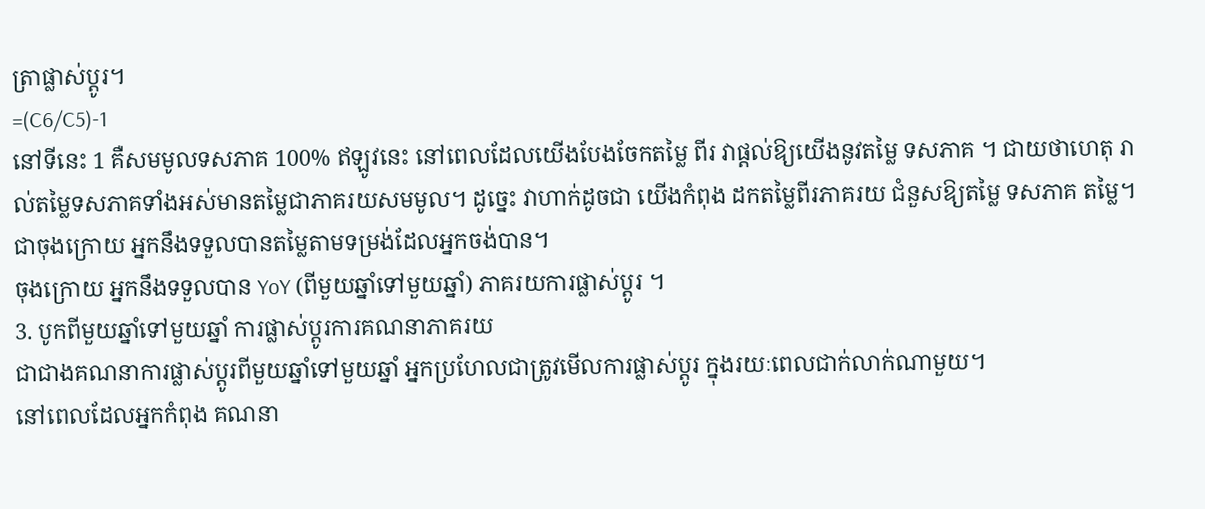ត្រាផ្លាស់ប្តូរ។
=(C6/C5)-1
នៅទីនេះ 1 គឺសមមូលទសភាគ 100% ឥឡូវនេះ នៅពេលដែលយើងបែងចែកតម្លៃ ពីរ វាផ្តល់ឱ្យយើងនូវតម្លៃ ទសភាគ ។ ជាយថាហេតុ រាល់តម្លៃទសភាគទាំងអស់មានតម្លៃជាភាគរយសមមូល។ ដូច្នេះ វាហាក់ដូចជា យើងកំពុង ដកតម្លៃពីរភាគរយ ជំនួសឱ្យតម្លៃ ទសភាគ តម្លៃ។
ជាចុងក្រោយ អ្នកនឹងទទួលបានតម្លៃតាមទម្រង់ដែលអ្នកចង់បាន។
ចុងក្រោយ អ្នកនឹងទទួលបាន YoY (ពីមួយឆ្នាំទៅមួយឆ្នាំ) ភាគរយការផ្លាស់ប្តូរ ។
3. បូកពីមួយឆ្នាំទៅមួយឆ្នាំ ការផ្លាស់ប្តូរការគណនាភាគរយ
ជាជាងគណនាការផ្លាស់ប្តូរពីមួយឆ្នាំទៅមួយឆ្នាំ អ្នកប្រហែលជាត្រូវមើលការផ្លាស់ប្តូរ ក្នុងរយៈពេលជាក់លាក់ណាមួយ។
នៅពេលដែលអ្នកកំពុង គណនា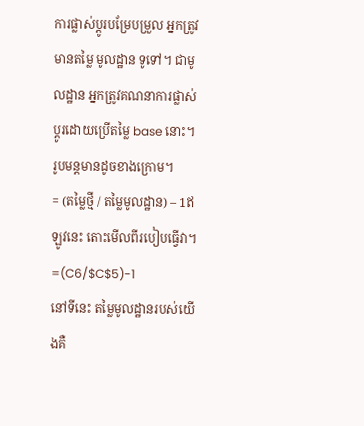ការផ្លាស់ប្តូរបម្រែបម្រួល អ្នកត្រូវមានតម្លៃ មូលដ្ឋាន ទូទៅ។ ជាមូលដ្ឋាន អ្នកត្រូវគណនាការផ្លាស់ប្តូរដោយប្រើតម្លៃ base នោះ។ រូបមន្តមានដូចខាងក្រោម។
= (តម្លៃថ្មី / តម្លៃមូលដ្ឋាន) – 1ឥឡូវនេះ តោះមើលពីរបៀបធ្វើវា។
=(C6/$C$5)-1
នៅទីនេះ តម្លៃមូលដ្ឋានរបស់យើងគឺ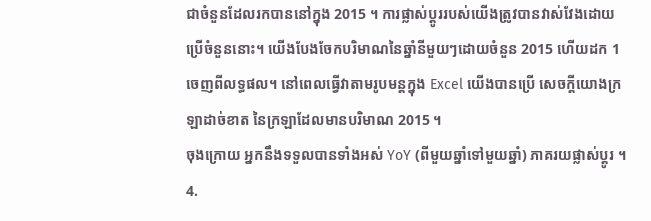ជាចំនួនដែលរកបាននៅក្នុង 2015 ។ ការផ្លាស់ប្តូររបស់យើងត្រូវបានវាស់វែងដោយប្រើចំនួននោះ។ យើងបែងចែកបរិមាណនៃឆ្នាំនីមួយៗដោយចំនួន 2015 ហើយដក 1 ចេញពីលទ្ធផល។ នៅពេលធ្វើវាតាមរូបមន្តក្នុង Excel យើងបានប្រើ សេចក្តីយោងក្រឡាដាច់ខាត នៃក្រឡាដែលមានបរិមាណ 2015 ។
ចុងក្រោយ អ្នកនឹងទទួលបានទាំងអស់ YoY (ពីមួយឆ្នាំទៅមួយឆ្នាំ) ភាគរយផ្លាស់ប្តូរ ។
4.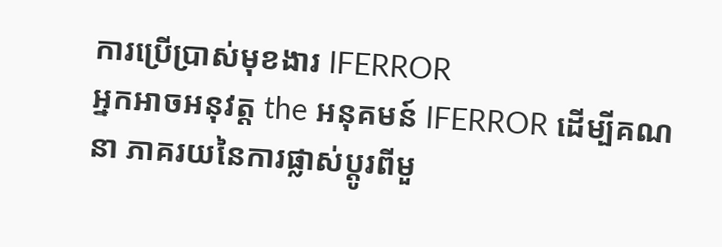ការប្រើប្រាស់មុខងារ IFERROR
អ្នកអាចអនុវត្ត the អនុគមន៍ IFERROR ដើម្បីគណនា ភាគរយនៃការផ្លាស់ប្តូរពីមួ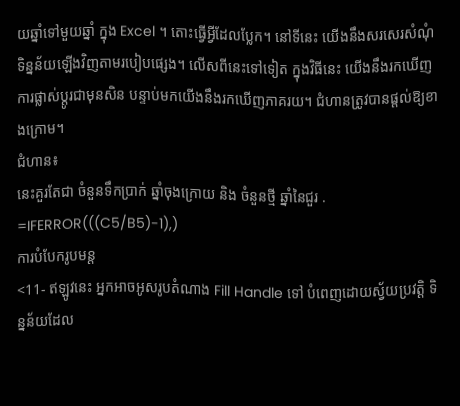យឆ្នាំទៅមួយឆ្នាំ ក្នុង Excel ។ តោះធ្វើអ្វីដែលប្លែក។ នៅទីនេះ យើងនឹងសរសេរសំណុំទិន្នន័យឡើងវិញតាមរបៀបផ្សេង។ លើសពីនេះទៅទៀត ក្នុងវិធីនេះ យើងនឹងរកឃើញការផ្លាស់ប្តូរជាមុនសិន បន្ទាប់មកយើងនឹងរកឃើញភាគរយ។ ជំហានត្រូវបានផ្តល់ឱ្យខាងក្រោម។
ជំហាន៖
នេះគួរតែជា ចំនួនទឹកប្រាក់ ឆ្នាំចុងក្រោយ និង ចំនួនថ្មី ឆ្នាំនៃជួរ .
=IFERROR(((C5/B5)-1),)
ការបំបែករូបមន្ត
<11- ឥឡូវនេះ អ្នកអាចអូសរូបតំណាង Fill Handle ទៅ បំពេញដោយស្វ័យប្រវត្តិ ទិន្នន័យដែល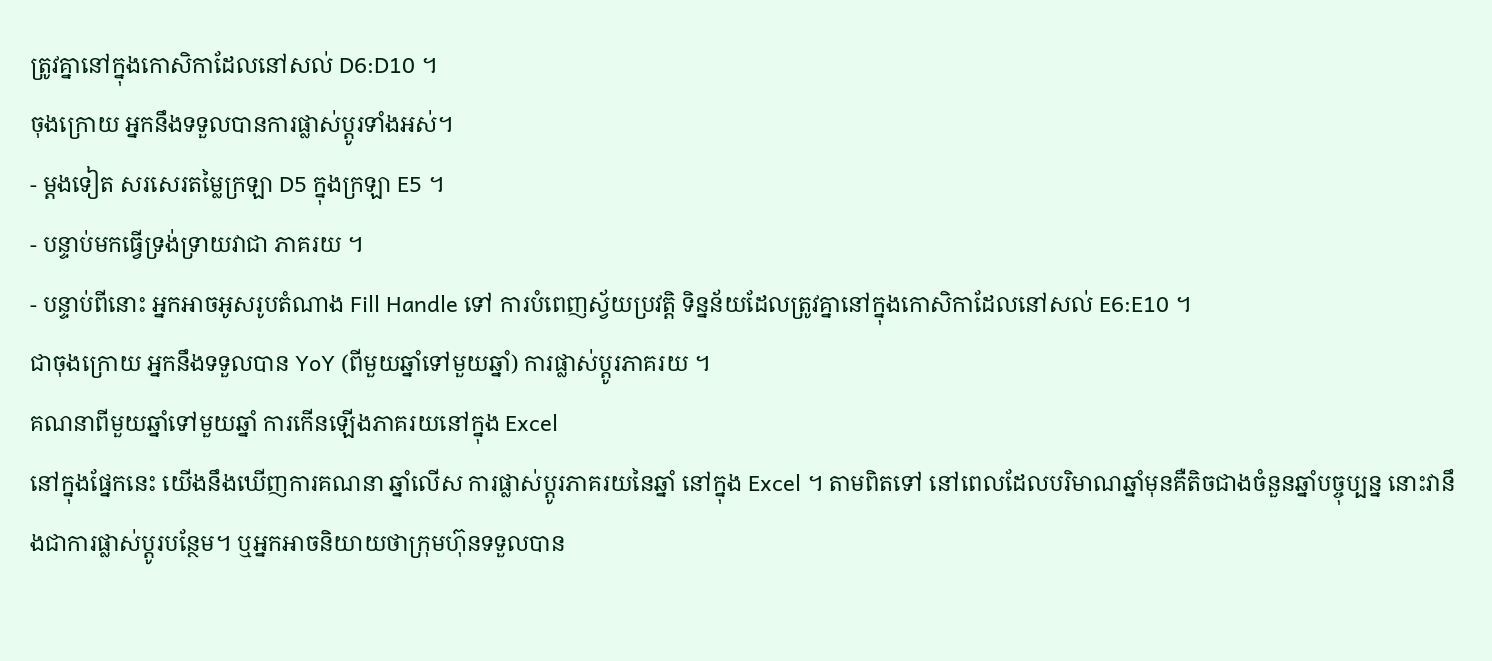ត្រូវគ្នានៅក្នុងកោសិកាដែលនៅសល់ D6:D10 ។
ចុងក្រោយ អ្នកនឹងទទួលបានការផ្លាស់ប្តូរទាំងអស់។
- ម្តងទៀត សរសេរតម្លៃក្រឡា D5 ក្នុងក្រឡា E5 ។
- បន្ទាប់មកធ្វើទ្រង់ទ្រាយវាជា ភាគរយ ។
- បន្ទាប់ពីនោះ អ្នកអាចអូសរូបតំណាង Fill Handle ទៅ ការបំពេញស្វ័យប្រវត្តិ ទិន្នន័យដែលត្រូវគ្នានៅក្នុងកោសិកាដែលនៅសល់ E6:E10 ។
ជាចុងក្រោយ អ្នកនឹងទទួលបាន YoY (ពីមួយឆ្នាំទៅមួយឆ្នាំ) ការផ្លាស់ប្តូរភាគរយ ។
គណនាពីមួយឆ្នាំទៅមួយឆ្នាំ ការកើនឡើងភាគរយនៅក្នុង Excel
នៅក្នុងផ្នែកនេះ យើងនឹងឃើញការគណនា ឆ្នាំលើស ការផ្លាស់ប្តូរភាគរយនៃឆ្នាំ នៅក្នុង Excel ។ តាមពិតទៅ នៅពេលដែលបរិមាណឆ្នាំមុនគឺតិចជាងចំនួនឆ្នាំបច្ចុប្បន្ន នោះវានឹងជាការផ្លាស់ប្តូរបន្ថែម។ ឬអ្នកអាចនិយាយថាក្រុមហ៊ុនទទួលបាន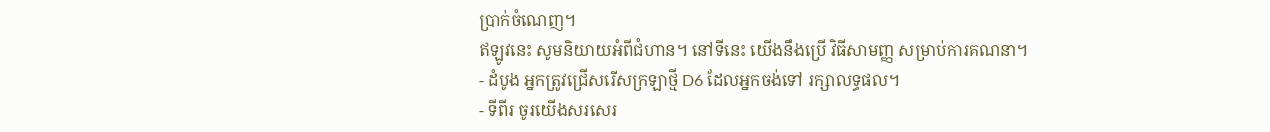ប្រាក់ចំណេញ។
ឥឡូវនេះ សូមនិយាយអំពីជំហាន។ នៅទីនេះ យើងនឹងប្រើ វិធីសាមញ្ញ សម្រាប់ការគណនា។
- ដំបូង អ្នកត្រូវជ្រើសរើសក្រឡាថ្មី D6 ដែលអ្នកចង់ទៅ រក្សាលទ្ធផល។
- ទីពីរ ចូរយើងសរសេរ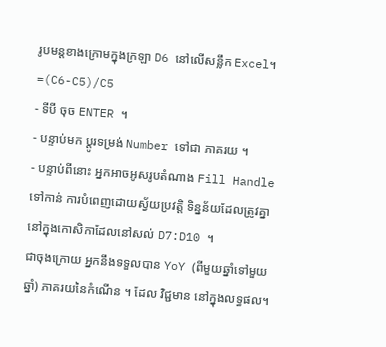រូបមន្តខាងក្រោមក្នុងក្រឡា D6 នៅលើសន្លឹក Excel។
=(C6-C5)/C5
- ទីបី ចុច ENTER ។
- បន្ទាប់មក ប្តូរទម្រង់ Number ទៅជា ភាគរយ ។
- បន្ទាប់ពីនោះ អ្នកអាចអូសរូបតំណាង Fill Handle ទៅកាន់ ការបំពេញដោយស្វ័យប្រវត្តិ ទិន្នន័យដែលត្រូវគ្នានៅក្នុងកោសិកាដែលនៅសល់ D7:D10 ។
ជាចុងក្រោយ អ្នកនឹងទទួលបាន YoY (ពីមួយឆ្នាំទៅមួយឆ្នាំ) ភាគរយនៃកំណើន ។ ដែល វិជ្ជមាន នៅក្នុងលទ្ធផល។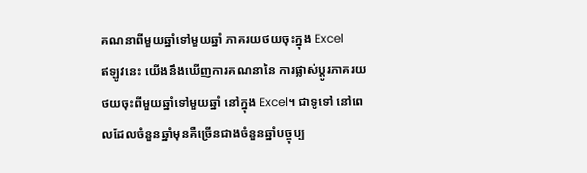គណនាពីមួយឆ្នាំទៅមួយឆ្នាំ ភាគរយថយចុះក្នុង Excel
ឥឡូវនេះ យើងនឹងឃើញការគណនានៃ ការផ្លាស់ប្តូរភាគរយថយចុះពីមួយឆ្នាំទៅមួយឆ្នាំ នៅក្នុង Excel។ ជាទូទៅ នៅពេលដែលចំនួនឆ្នាំមុនគឺច្រើនជាងចំនួនឆ្នាំបច្ចុប្ប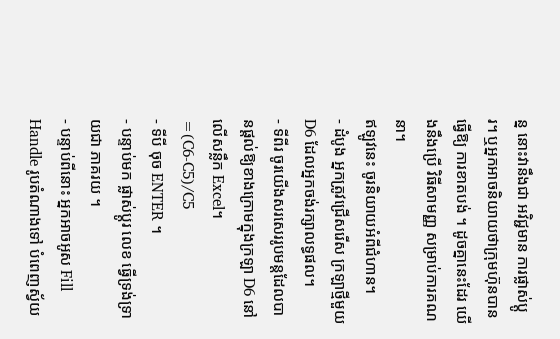ន្ន នោះវានឹងជា អវិជ្ជមាន ការផ្លាស់ប្តូរ។ ឬអ្នកអាចនិយាយថាក្រុមហ៊ុនបានធ្វើឱ្យ ការខាតបង់ ។ ដូចគ្នានេះដែរ យើងនឹងប្រើ វិធីសាមញ្ញ សម្រាប់ការគណនា។
ឥឡូវនេះ ចូរនិយាយអំពីជំហាន។
- ដំបូង អ្នកត្រូវជ្រើសរើស ក្រឡាថ្មីមួយ D6 ដែលអ្នកចង់រក្សាលទ្ធផល។
- ទីពីរ ចូរយើងសរសេររូបមន្តដែលបានផ្តល់ឱ្យខាងក្រោមក្នុងក្រឡា D6 នៅលើសន្លឹក Excel។
=(C6-C5)/C5
- ទីបី ចុច ENTER ។
- បន្ទាប់មក ផ្លាស់ប្តូរ លេខ ធ្វើទ្រង់ទ្រាយជា ភាគរយ ។
- បន្ទាប់ពីនោះ អ្នកអាចអូស Fill Handle រូបតំណាងទៅ បំពេញស្វ័យ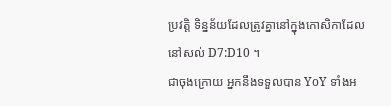ប្រវត្តិ ទិន្នន័យដែលត្រូវគ្នានៅក្នុងកោសិកាដែលនៅសល់ D7:D10 ។
ជាចុងក្រោយ អ្នកនឹងទទួលបាន YoY ទាំងអ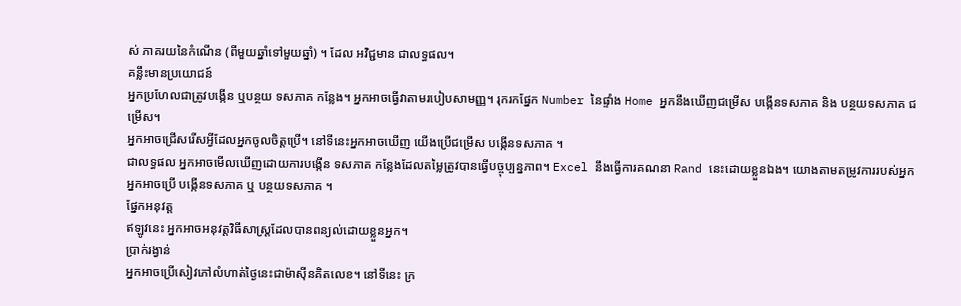ស់ ភាគរយនៃកំណើន (ពីមួយឆ្នាំទៅមួយឆ្នាំ) ។ ដែល អវិជ្ជមាន ជាលទ្ធផល។
គន្លឹះមានប្រយោជន៍
អ្នកប្រហែលជាត្រូវបង្កើន ឬបន្ថយ ទសភាគ កន្លែង។ អ្នកអាចធ្វើវាតាមរបៀបសាមញ្ញ។ រុករកផ្នែក Number នៃផ្ទាំង Home អ្នកនឹងឃើញជម្រើស បង្កើនទសភាគ និង បន្ថយទសភាគ ជម្រើស។
អ្នកអាចជ្រើសរើសអ្វីដែលអ្នកចូលចិត្តប្រើ។ នៅទីនេះអ្នកអាចឃើញ យើងប្រើជម្រើស បង្កើនទសភាគ ។
ជាលទ្ធផល អ្នកអាចមើលឃើញដោយការបង្កើន ទសភាគ កន្លែងដែលតម្លៃត្រូវបានធ្វើបច្ចុប្បន្នភាព។ Excel នឹងធ្វើការគណនា Rand នេះដោយខ្លួនឯង។ យោងតាមតម្រូវការរបស់អ្នក អ្នកអាចប្រើ បង្កើនទសភាគ ឬ បន្ថយទសភាគ ។
ផ្នែកអនុវត្ត
ឥឡូវនេះ អ្នកអាចអនុវត្តវិធីសាស្រ្តដែលបានពន្យល់ដោយខ្លួនអ្នក។
ប្រាក់រង្វាន់
អ្នកអាចប្រើសៀវភៅលំហាត់ថ្ងៃនេះជាម៉ាស៊ីនគិតលេខ។ នៅទីនេះ ក្រ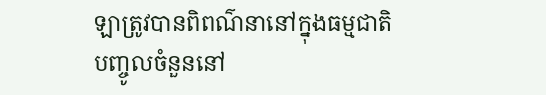ឡាត្រូវបានពិពណ៌នានៅក្នុងធម្មជាតិ បញ្ចូលចំនួននៅ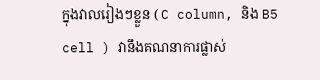ក្នុងវាលរៀងៗខ្លួន ( C column, និង B5 cell ) វានឹងគណនាការផ្លាស់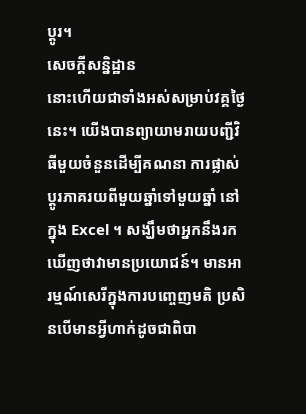ប្តូរ។
សេចក្តីសន្និដ្ឋាន
នោះហើយជាទាំងអស់សម្រាប់វគ្គថ្ងៃនេះ។ យើងបានព្យាយាមរាយបញ្ជីវិធីមួយចំនួនដើម្បីគណនា ការផ្លាស់ប្តូរភាគរយពីមួយឆ្នាំទៅមួយឆ្នាំ នៅក្នុង Excel ។ សង្ឃឹមថាអ្នកនឹងរកឃើញថាវាមានប្រយោជន៍។ មានអារម្មណ៍សេរីក្នុងការបញ្ចេញមតិ ប្រសិនបើមានអ្វីហាក់ដូចជាពិបា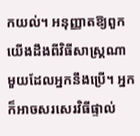កយល់។ អនុញ្ញាតឱ្យពួកយើងដឹងពីវិធីសាស្រ្តណាមួយដែលអ្នកនឹងប្រើ។ អ្នកក៏អាចសរសេរវិធីផ្ទាល់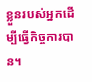ខ្លួនរបស់អ្នកដើម្បីធ្វើកិច្ចការបាន។